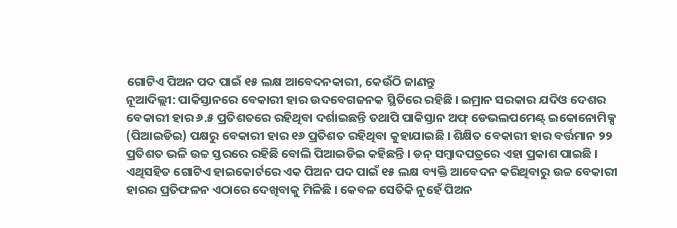ଗୋଟିଏ ପିଅନ ପଦ ପାଇଁ ୧୫ ଲକ୍ଷ ଆବେଦନକାରୀ, କେଉଁଠି ଜାଣନ୍ତୁ
ନୂଆଦିଲ୍ଲୀ: ପାକିସ୍ତାନରେ ବେକାରୀ ହାର ଉଦବେଗଜନକ ସ୍ଥିତିରେ ରହିଛି । ଇମ୍ରାନ ସରକାର ଯଦିଓ ଦେଶର ବେକାରୀ ହାର ୬.୫ ପ୍ରତିଶତରେ ରହିଥିବା ଦର୍ଶାଇଛନ୍ତି ତଥାପି ପାକିସ୍ତାନ ଅଫ୍ ଡେଭଲପମେଣ୍ଟ୍ ଇକୋନୋମିକ୍ସ (ପିଆଇଡିଇ) ପକ୍ଷରୁ ବେକାରୀ ହାର ୧୬ ପ୍ରତିଶତ ରହିଥିବା କୁହାଯାଇଛି । ଶିକ୍ଷିତ ବେକାରୀ ହାର ବର୍ତ୍ତମାନ ୨୨ ପ୍ରତିଶତ ଭଳି ଉଚ୍ଚ ସ୍ତରରେ ରହିଛି ବୋଲି ପିଆଇଡିଇ କହିଛନ୍ତି । ଡନ୍ ସମ୍ବାଦପତ୍ରରେ ଏହା ପ୍ରକାଶ ପାଇଛି । ଏଥିସହିତ ଗୋଟିଏ ହାଇକୋର୍ଟରେ ଏକ ପିଅନ ପଦ ପାଇଁ ୧୫ ଲକ୍ଷ ବ୍ୟକ୍ତି ଆବେଦନ କରିଥିବାରୁ ଉଚ୍ଚ ବେକାରୀ ହାରର ପ୍ରତିଫଳନ ଏଠାରେ ଦେଖିବାକୁ ମିଳିଛି । କେବଳ ସେତିକି ନୁହେଁ ପିଅନ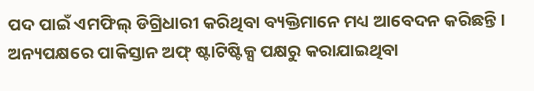ପଦ ପାଇଁ ଏମଫିଲ୍ ଡିଗ୍ରିଧାରୀ କରିଥିବା ବ୍ୟକ୍ତିମାନେ ମଧ୍ୟ ଆବେଦନ କରିଛନ୍ତି । ଅନ୍ୟପକ୍ଷରେ ପାକିସ୍ତାନ ଅଫ୍ ଷ୍ଟାଟିଷ୍ଟିକ୍ସ ପକ୍ଷରୁ କରାଯାଇଥିବା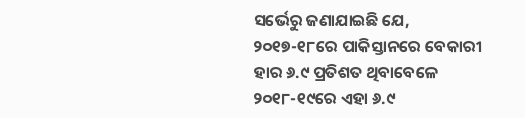ସର୍ଭେରୁ ଜଣାଯାଇଛି ଯେ, ୨୦୧୭-୧୮ରେ ପାକିସ୍ତାନରେ ବେକାରୀ ହାର ୬.୯ ପ୍ରତିଶତ ଥିବାବେଳେ ୨୦୧୮-୧୯ରେ ଏହା ୬.୯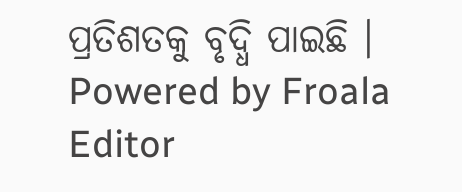ପ୍ରତିଶତକୁ ବୃଦ୍ଧି ପାଇଛି ।
Powered by Froala Editor